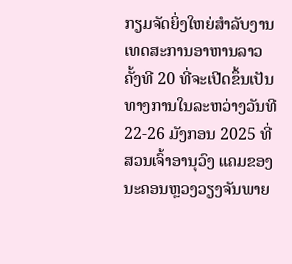ກຽມຈັດຍິ່ງໃຫຍ່ສໍາລັບງານເທດສະການອາຫານລາວ ຄັ້ງທີ 20 ທີ່ຈະເປີດຂຶ້ນເປັນທາງການໃນລະຫວ່າງວັນທີ 22-26 ມັງກອນ 2025 ທີ່ສວນເຈົ້າອານຸວົງ ແຄມຂອງນະຄອນຫຼວງວຽງຈັນພາຍ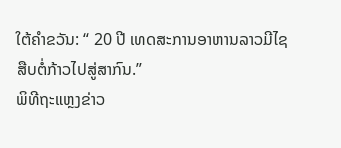ໃຕ້ຄໍາຂວັນ: “ 20 ປີ ເທດສະການອາຫານລາວມີໄຊ ສືບຕໍ່ກ້າວໄປສູ່ສາກົນ.”
ພິທີຖະແຫຼງຂ່າວ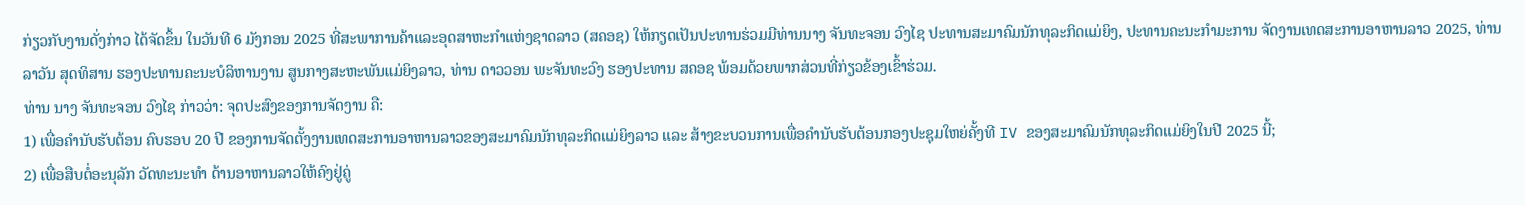ກ່ຽວກັບງານດັ່ງກ່າວ ໄດ້ຈັດຂຶ້ນ ໃນວັນທີ 6 ມັງກອນ 2025 ທີ່ສະພາການຄ້າແລະອຸດສາຫະກຳແຫ່ງຊາດລາວ (ສຄອຊ) ໃຫ້ກຽດເປັນປະທານຮ່ວມມີທ່ານນາງ ຈັນທະຈອນ ວົງໄຊ ປະທານສະມາຄົມນັກທຸລະກິດແມ່ຍິງ, ປະທານຄະນະກໍາມະການ ຈັດງານເທດສະການອາຫານລາວ 2025, ທ່ານ ລາວັນ ສຸດທິສານ ຮອງປະທານຄະນະບໍລິຫານງານ ສູນກາງສະຫະພັນແມ່ຍິງລາວ, ທ່ານ ດາວວອນ ພະຈັນທະວົງ ຮອງປະທານ ສຄອຊ ພ້ອມດ້ວຍພາກສ່ວນທີ່ກ່ຽວຂ້ອງເຂົ້າຮ່ວມ.
ທ່ານ ນາງ ຈັນທະຈອນ ວົງໄຊ ກ່າວວ່າ: ຈຸດປະສົງຂອງການຈັດງານ ຄື:
1) ເພື່ອຄໍານັບຮັບຕ້ອນ ຄົບຮອບ 20 ປີ ຂອງການຈັດຕັ້ງງານເທດສະການອາຫານລາວຂອງສະມາຄົມນັກທຸລະກິດແມ່ຍິງລາວ ແລະ ສ້າງຂະບວນການເພື່ອຄໍານັບຮັບຕ້ອນກອງປະຊຸມໃຫຍ່ຄັ້ງທີ IV ຂອງສະມາຄົມນັກທຸລະກິດແມ່ຍິງໃນປີ 2025 ນີ້;
2) ເພື່ອສືບຕໍ່ອະນຸລັກ ວັດທະນະທໍາ ດ້ານອາຫານລາວໃຫ້ຄົງຢູ່ຄູ່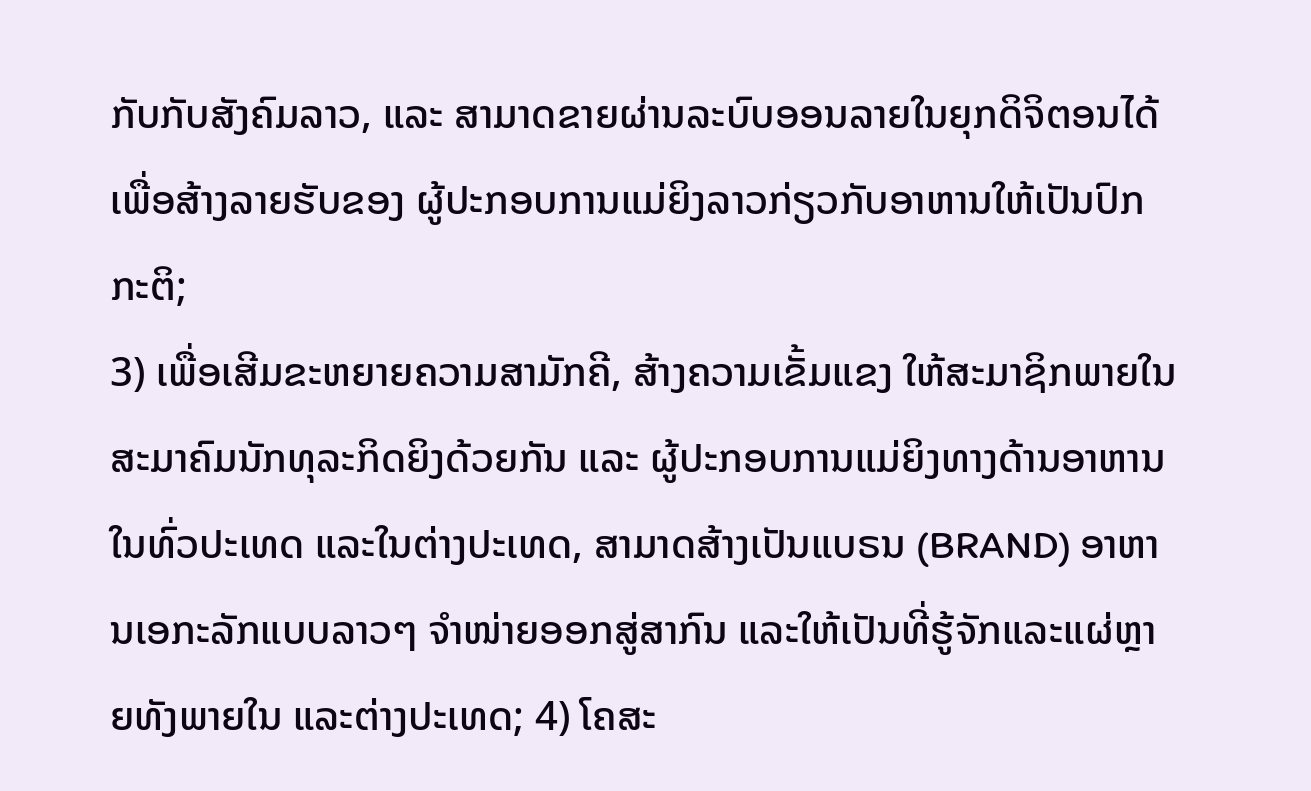ກັບກັບສັງຄົມລາວ, ແລະ ສາມາດຂາຍຜ່ານລະບົບອອນລາຍໃນຍຸກດິຈິຕອນໄດ້ ເພື່ອສ້າງລາຍຮັບຂອງ ຜູ້ປະກອບການແມ່ຍິງລາວກ່ຽວກັບອາຫານໃຫ້ເປັນປົກກະຕິ;
3) ເພື່ອເສີມຂະຫຍາຍຄວາມສາມັກຄີ, ສ້າງຄວາມເຂັ້ມແຂງ ໃຫ້ສະມາຊິກພາຍໃນສະມາຄົມນັກທຸລະກິດຍິງດ້ວຍກັນ ແລະ ຜູ້ປະກອບການແມ່ຍິງທາງດ້ານອາຫານໃນທົ່ວປະເທດ ແລະໃນຕ່າງປະເທດ, ສາມາດສ້າງເປັນແບຣນ (BRAND) ອາຫານເອກະລັກແບບລາວໆ ຈໍາໜ່າຍອອກສູ່ສາກົນ ແລະໃຫ້ເປັນທີ່ຮູ້ຈັກແລະແຜ່ຫຼາຍທັງພາຍໃນ ແລະຕ່າງປະເທດ; 4) ໂຄສະ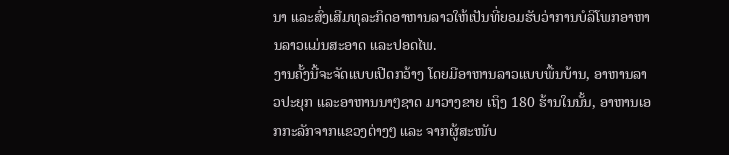ນາ ແລະສົ່ງເສີມທຸລະກິດອາຫານລາວໃຫ້ເປັນທີ່ຍອມຮັບວ່າການບໍລິໂພກອາຫານລາວແມ່ນສະອາດ ແລະປອດໄພ.
ງານຄັ້ງນີ້ຈະຈັດແບບເປີດກວ້າງ ໂດຍມີອາຫານລາວແບບພື້ນບ້ານ, ອາຫານລາວປະຍຸກ ແລະອາຫານນາໆຊາດ ມາວາງຂາຍ ເຖິງ 180 ຮ້ານໃນນັ້ນ, ອາຫານເອກກະລັກຈາກແຂວງຕ່າງໆ ແລະ ຈາກຜູ້ສະໜັບ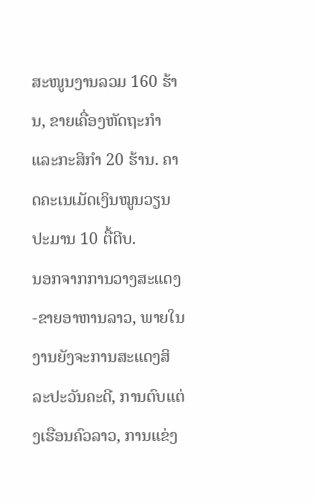ສະໜູນງານລວມ 160 ຮ້ານ, ຂາຍເຄື່ອງຫັດຖະກໍາ ແລະກະສິກໍາ 20 ຮ້ານ. ຄາດຄະເນເມັດເງິນໝູນວຽນປະມານ 10 ຕື້ຕີບ.
ນອກຈາກການວາງສະແດງ-ຂາຍອາຫານລາວ, ພາຍໃນງານຍັງຈະການສະແດງສິລະປະວັນຄະດີ, ການຕົບແຕ່ງເຮືອນຄົວລາວ, ການແຂ່ງ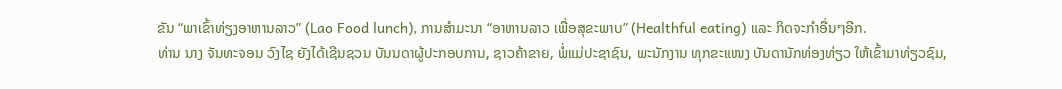ຂັນ “ພາເຂົ້າທ່ຽງອາຫານລາວ” (Lao Food lunch), ການສໍາມະນາ “ອາຫານລາວ ເພື່ອສຸຂະພາບ” (Healthful eating) ແລະ ກິດຈະກຳອື່ນໆອີກ.
ທ່ານ ນາງ ຈັນທະຈອນ ວົງໄຊ ຍັງໄດ້ເຊີນຊວນ ບັນນດາຜູ້ປະກອບການ, ຊາວຄ້າຂາຍ, ພໍ່ແມ່ປະຊາຊົນ, ພະນັກງານ ທຸກຂະແໜງ ບັນດານັກທ່ອງທ່ຽວ ໃຫ້ເຂົ້າມາທ່ຽວຊົມ,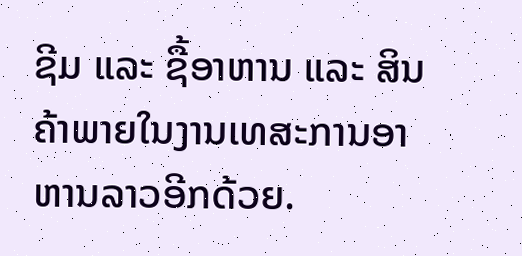ຊີມ ແລະ ຊື້ອາຫານ ແລະ ສິນຄ້າພາຍໃນງານເທສະການອາຫານລາວອີກດ້ວຍ.